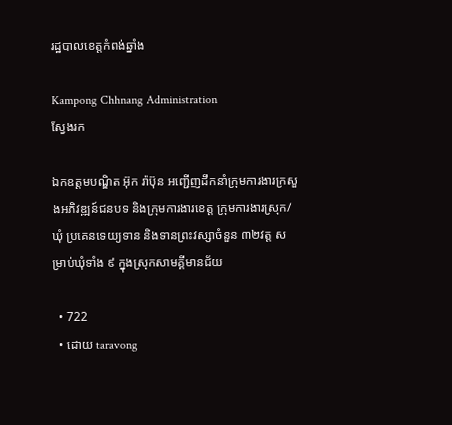រដ្ឋបាលខេត្តកំពង់ឆ្នាំង

Kampong Chhnang Administration
ស្វែងរក

ឯកឧត្តមបណ្ឌិត អ៊ុក រ៉ាប៊ុន អញ្ជើញដឹកនាំក្រុមការងារក្រសួងអភិវឌ្ឍន៍ជនបទ និងក្រុមការងារខេត្ត ក្រុមការងារស្រុក/ឃុំ ប្រគេនទេយ្យទាន និងទានព្រះវស្សាចំនួន ៣២វត្ត សម្រាប់ឃុំទាំង ៩ ក្នុងស្រុកសាមគ្គីមានជ័យ

  • 722
  • ដោយ taravong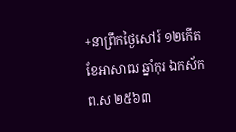+នាព្រឹកថ្ងៃសៅរ៍ ១២កើត ខែអាសាឍ ឆ្នាំកុរ ឯកស័ក ព.ស ២៥៦៣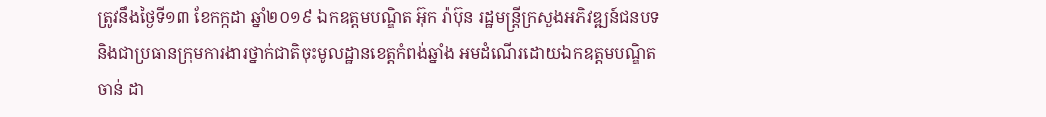ត្រូវនឹងថ្ងៃទី១៣ ខែកក្កដា ឆ្នាំ២០១៩ ឯកឧត្តមបណ្ឌិត អ៊ុក រ៉ាប៊ុន រដ្ឋមន្រ្តីក្រសួងអភិវឌ្ឍន៍ជនបទ និងជាប្រធានក្រុមការងារថ្នាក់ជាតិចុះមូលដ្ឋានខេត្តកំពង់ឆ្នាំង អមដំណើរដោយឯកឧត្ដមបណ្ឌិត ចាន់ ដា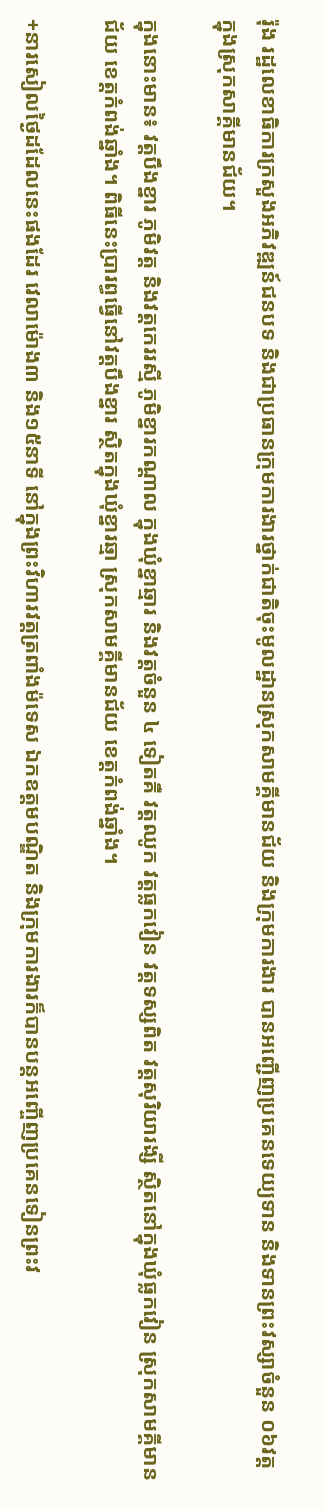រ៉ុង រដ្ឋលេខាធិការក្រសួងអភិវឌ្ឍន៍ជនបទ និងជាប្រធានក្រុមការងារថ្នាក់ជាតិចុះមូលដ្ឋានស្រុកសាមគ្គីមានជ័យ និងក្រុមការងារ បានអញ្ជេីញប្រគេនទេយ្យទាន និងទានព្រះវស្សាចំនួន ០៦វត្ត ក្នុងស្រុកសាគ្គីមានជ័យ។

ក្នុងនោះមាន៖ វត្តបឹងខ្នារ ភូមិវត្ត និងវត្តកេររស្មី ភូមិខ្នារកណ្ដាល ក្នុងឃុំខ្នាឆ្មារ និងវត្តចំនួន ៤ ទៀតគឺ វត្តឈូក វត្តធ្លកវៀន វត្តទស្សពិត វត្តសុរិយារង្សី ស្ថិតនៅក្នុងឃុំធ្លកវៀន ស្រុកសាមគ្គីមានជ័យ ខេត្តកំពង់ឆ្នាំង។ ពិធីនេះប្រារព្ធធ្វេីនៅវត្តបឹងខ្នារ ស្ថិតក្នុងឃុំខ្នារឆ្មា ស្រុកសាមគ្គីមានជ័យ ខេត្តកំពង់ឆ្នាំង។

+នារសៀលថ្ងៃដដែលនេះផងដែរ វេលាម៉ោង៣ និង១៥នាទី នៅក្នុងព្រះវិហារវត្តត្រពាំងម៉ទេស ឯកឧត្តមបណ្ឌិត និងក្រុមការងារក៏បានបន្តអញ្ចើញប្រគេនទៀនព្រះវ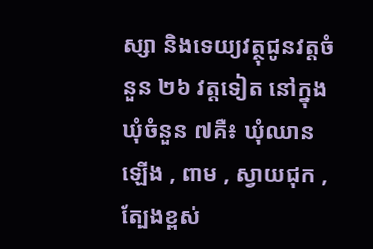ស្សា និងទេយ្យវត្ថុជូនវត្តចំនួន ២៦ វត្តទៀត នៅក្នុងឃុំចំនួន ៧គឺ៖ ឃុំឈានឡើង , ពាម , ស្វាយជុក , ត្បែងខ្ពស់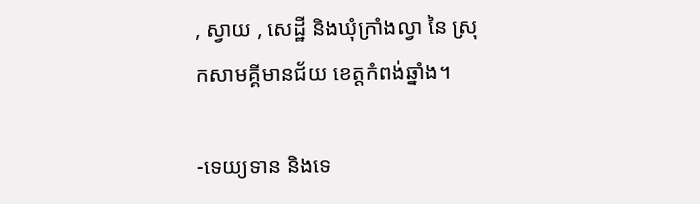, ស្វាយ , សេដ្ឋី និងឃុំក្រាំងល្វា នៃ ស្រុកសាមគ្គីមានជ័យ ខេត្តកំពង់ឆ្នាំង។

-ទេយ្យទាន និងទេ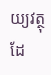យ្យវត្ថុ ដែ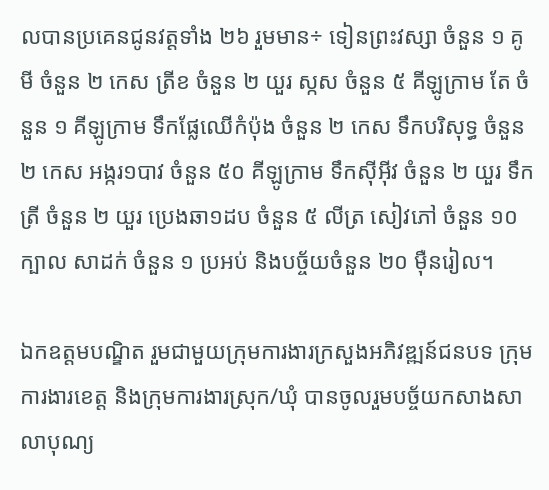លបានប្រគេនជូនវត្តទាំង ២៦ រួមមាន÷ ទៀនព្រះវស្សា ចំនួន ១ គូ មី ចំនួន ២ កេស ត្រីខ ចំនួន ២ យួរ ស្កស ចំនួន ៥ គីឡូក្រាម តែ ចំនួន ១ គីឡូក្រាម ទឹកផ្លែឈើកំប៉ុង ចំនួន ២ កេស ទឹកបរិសុទ្ធ ចំនួន ២ កេស អង្ករ១បាវ ចំនួន ៥០ គីឡូក្រាម ទឹកស៊ីអ៊ីវ ចំនួន ២ យួរ ទឹកត្រី ចំនួន ២ យួរ ប្រេងឆា១ដប ចំនួន ៥ លីត្រ សៀវភៅ ចំនួន ១០ ក្បាល សាដក់ ចំនួន ១ ប្រអប់ និងបច្ច័យចំនួន ២០ ម៉ឺនរៀល។

ឯកឧត្តមបណ្ឌិត រួមជាមួយក្រុមការងារក្រសួងអភិវឌ្ឍន៍ជនបទ ក្រុមការងារខេត្ត និងក្រុមការងារស្រុក/ឃុំ បានចូលរួមបច្ច័យកសាងសាលាបុណ្យ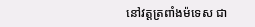នៅវត្តត្រពាំងម៉ទេស ជា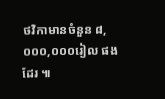ថវិកាមានចំនួន ៨,០០០,០០០រៀល ផងដែរ ៕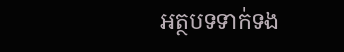អត្ថបទទាក់ទង